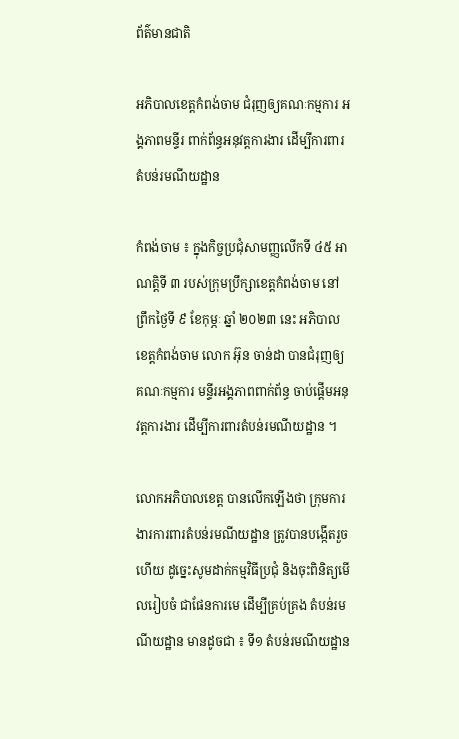ព័ត៌មានជាតិ

អភិបាលខេត្តកំពង់ចាម ជំរុញឲ្យគណៈកម្មការ អង្គភាពមន្ទីរ ពាក់ព័ន្ធអនុវត្តការងារ ដើម្បីការពារតំបន់រមណីយដ្ឋាន

កំពង់ចាម ៖ ក្នុងកិច្ចប្រជុំសាមញ្ញលើកទី ៤៥ អាណត្តិទី ៣ របស់ក្រុមប្រឹក្សាខេត្តកំពង់ចាម នៅព្រឹកថ្ងៃទី ៩ ខែកុម្ភៈ ឆ្នាំ ២០២៣ នេះ អភិបាលខេត្តកំពង់ចាម លោក អ៊ុន ចាន់ដា បានជំរុញឲ្យគណៈកម្មការ មន្ទីរអង្គភាពពាក់ព័ន្ធ ចាប់ផ្តើមអនុវត្តការងារ ដើម្បីការពារតំបន់រមណីយដ្ឋាន ។

លោកអភិបាលខេត្ត បានលើកឡើងថា ក្រុមការងារការពារតំបន់រមណីយដ្ឋាន ត្រូវបានបង្កើតរួចហើយ ដូច្នេះសូមដាក់កម្មវិធីប្រជុំ និងចុះពិនិត្យមើលរៀបចំ ជាផែនការមេ ដើម្បីគ្រប់គ្រង តំបន់រមណីយដ្ឋាន មានដូចជា ៖ ទី១ តំបន់រមណីយដ្ឋាន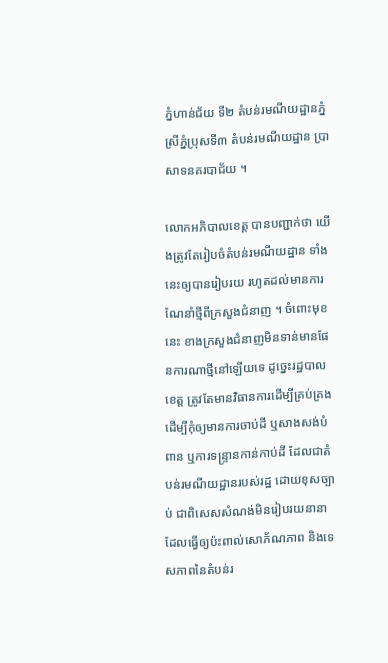ភ្នំហាន់ជ័យ ទី២ តំបន់រមណីយដ្ឋានភ្នំស្រីភ្នំប្រុសទី៣ តំបន់រមណីយដ្ឋាន ប្រាសាទនគរបាជ័យ ។

លោកអភិបាលខេត្ត បានបញ្ជាក់ថា យើងត្រូវតែរៀបចំតំបន់រមណីយដ្ឋាន ទាំងនេះឲ្យបានរៀបរយ រហូតដល់មានការណែនាំថ្មីពីក្រសួងជំនាញ ។ ចំពោះមុខនេះ ខាងក្រសួងជំនាញមិនទាន់មានផែនការណាថ្មីនៅឡើយទេ ដូច្នេះរដ្ឋបាលខេត្ត ត្រូវតែមានវិធានការដើម្បីគ្រប់គ្រង ដើម្បីកុំឲ្យមានការចាប់ដី ឬសាងសង់បំពាន ឬការទន្ទ្រានកាន់កាប់ដី ដែលជាតំបន់រមណីយដ្ឋានរបស់រដ្ឋ ដោយខុសច្បាប់ ជាពិសេសសំណង់មិនរៀបរយនានា ដែលធ្វើឲ្យប៉ះពាល់សោភ័ណភាព និងទេសភាពនៃតំបន់រ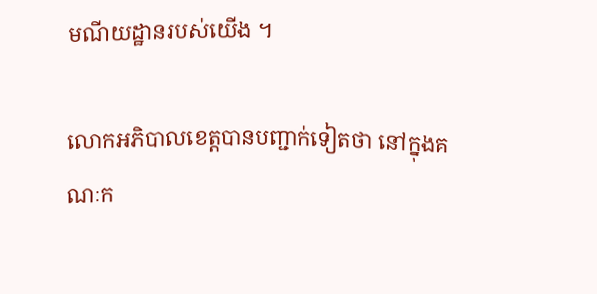មណីយដ្ឋានរបស់យើង ។

លោកអភិបាលខេត្តបានបញ្ជាក់ទៀតថា នៅក្នុងគណៈក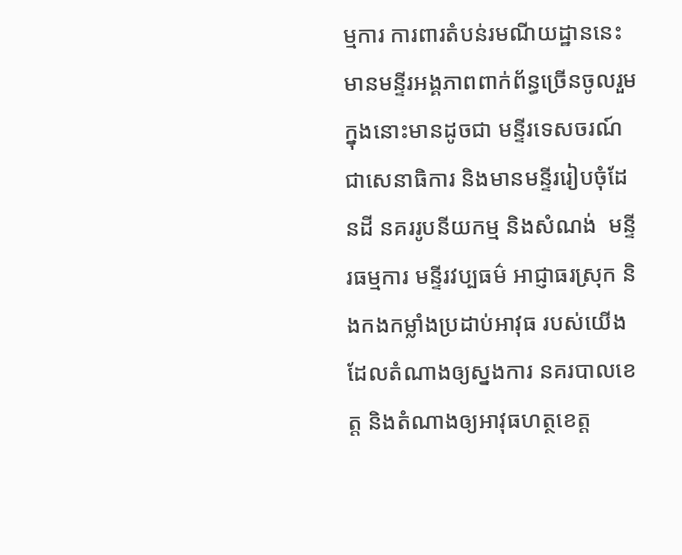ម្មការ ការពារតំបន់រមណីយដ្ឋាននេះ មានមន្ទីរអង្គភាពពាក់ព័ន្ធច្រើនចូលរួម ក្នុងនោះមានដូចជា មន្ទីរទេសចរណ៍ជាសេនាធិការ និងមានមន្ទីររៀបចុំដែនដី នគររូបនីយកម្ម និងសំណង់  មន្ទីរធម្មការ មន្ទីរវប្បធម៌ អាជ្ញាធរស្រុក និងកងកម្លាំងប្រដាប់អាវុធ របស់យើងដែលតំណាងឲ្យស្នងការ នគរបាលខេត្ត និងតំណាងឲ្យអាវុធហត្ថខេត្ត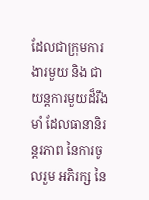ដែលជាក្រុមការងារមួយ និង ជាយន្តការមួយដ៏រឹងមាំ ដែលធានានិរន្តរភាព នៃការចូលរួម អភិរក្ស នៃ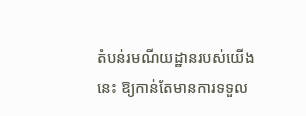តំបន់រមណីយដ្ឋានរបស់យើងនេះ ឱ្យកាន់តែមានការទទួល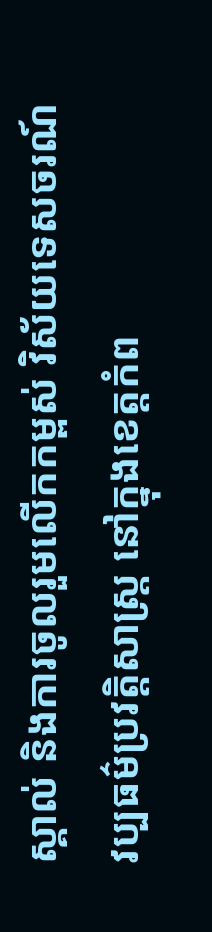ស្គាល់ និងការចូលរួមលើកកម្ពស់ វិស័យទេសចរណ៍ វប្បធម៌ប្រវត្តិសាស្ត្រ នៅក្នុងខេត្តកំព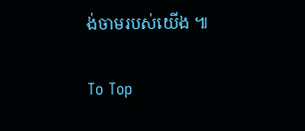ង់ចាមរបស់យើង ៕

To Top